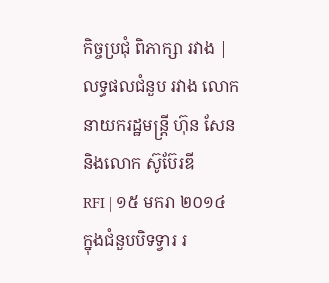កិច្ចប្រជុំ ពិភាក្សា រវាង |
លទ្ធផលជំនួប រវាង លោកនាយករដ្ឋមន្ត្រី ហ៊ុន សែន និងលោក ស៊ូប៊ែរឌី
RFI | ១៥ មករា ២០១៤
ក្នុងជំនួបបិទទ្វារ រ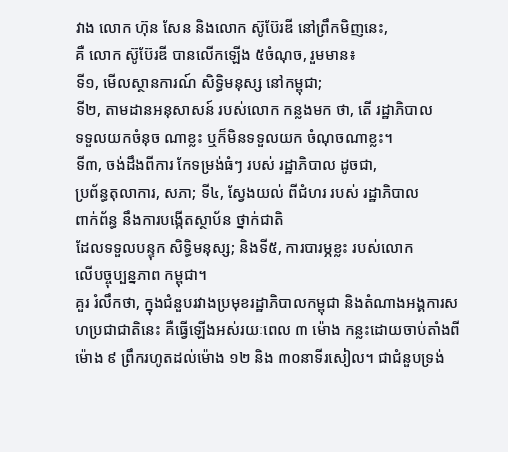វាង លោក ហ៊ុន សែន និងលោក ស៊ូប៊ែរឌី នៅព្រឹកមិញនេះ,
គឺ លោក ស៊ូប៊ែរឌី បានលើកឡើង ៥ចំណុច, រួមមាន៖
ទី១, មើលស្ថានការណ៍ សិទ្ធិមនុស្ស នៅកម្ពុជា;
ទី២, តាមដានអនុសាសន៍ របស់លោក កន្លងមក ថា, តើ រដ្ឋាភិបាល
ទទួលយកចំនុច ណាខ្លះ ឬក៏មិនទទួលយក ចំណុចណាខ្លះ។
ទី៣, ចង់ដឹងពីការ កែទម្រង់ធំៗ របស់ រដ្ឋាភិបាល ដូចជា,
ប្រព័ន្ធតុលាការ, សភា; ទី៤, ស្វែងយល់ ពីជំហរ របស់ រដ្ឋាភិបាល
ពាក់ព័ន្ធ នឹងការបង្កើតស្ថាប័ន ថ្នាក់ជាតិ
ដែលទទួលបន្ទុក សិទ្ធិមនុស្ស; និងទី៥, ការបារម្ភខ្លះ របស់លោក
លើបច្ចុប្បន្នភាព កម្ពុជា។
គួរ រំលឹកថា, ក្នុងជំនួបរវាងប្រមុខរដ្ឋាភិបាលកម្ពុជា និងតំណាងអង្គការសហប្រជាជាតិនេះ គឺធ្វើឡើងអស់រយៈពេល ៣ ម៉ោង កន្លះដោយចាប់តាំងពីម៉ោង ៩ ព្រឹករហូតដល់ម៉ោង ១២ និង ៣០នាទីរសៀល។ ជាជំនួបទ្រង់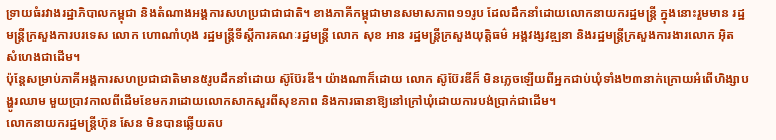ទ្រាយធំរវាងរដ្ឋាភិបាលកម្ពុជា និងតំណាងអង្គការសហប្រជាជាជាតិ។ ខាងភាគីកម្ពុជាមានសមាសភាព១១រូប ដែលដឹកនាំដោយលោកនាយករដ្ឋមន្ត្រី ក្នុងនោះរួមមាន រដ្ឋមន្ត្រីក្រសួងការបរទេស លោក ហោណាំហុង រដ្ឋមន្ត្រីទីស្តីការគណៈរដ្ឋមន្ត្រី លោក សុខ អាន រដ្ឋមន្ត្រីក្រសួងយុត្តិធម៌ អង្គវង្សវឌ្ឍនា និងរដ្ឋមន្ត្រីក្រសួងការងារលោក អ៊ិត សំហេងជាដើម។
ប៉ុន្តែសម្រាប់ភាគីអង្គការសហប្រជាជាតិមាន៥រូបដឹកនាំដោយ ស៊ូប៊ែរឌី។ យ៉ាងណាក៏ដោយ លោក ស៊ូប៊ែរឌីក៏ មិនភ្លេចឡើយពីអ្នកជាប់ឃុំទាំង២៣នាក់ក្រោយអំពើហិង្សាបង្ហូរឈាម មួយប្រាវកាលពីដើមខែមករាដោយលោកសាកសួរពីសុខភាព និងការធានាឱ្យនៅក្រៅឃុំដោយការបង់ប្រាក់ជាដើម។
លោកនាយករដ្ឋមន្ត្រីហ៊ុន សែន មិនបានឆ្លើយតប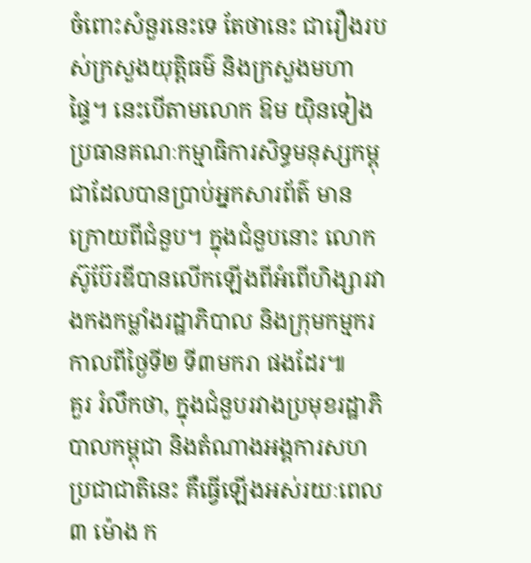ចំពោះសំនួរនេះទេ តែថានេះ ជារឿងរបស់ក្រសួងយុត្តិធម៌ និងក្រសួងមហាផ្ទៃ។ នេះបើតាមលោក ឱម យ៉ិនទៀង ប្រធានគណៈកម្មាធិការសិទ្ធមនុស្សកម្ពុជាដែលបានប្រាប់អ្នកសារព័ត៌ មានក្រោយពីជំនួប។ ក្នុងជំនួបនោះ លោក ស៊ូប៊ែរឌីបានលើកឡើងពីអំពើហិង្សារវាងកងកម្លាំងរដ្ឋាភិបាល និងក្រុមកម្មករ កាលពីថ្ងៃទី២ ទី៣មករា ផងដែរ៕
គួរ រំលឹកថា, ក្នុងជំនួបរវាងប្រមុខរដ្ឋាភិបាលកម្ពុជា និងតំណាងអង្គការសហប្រជាជាតិនេះ គឺធ្វើឡើងអស់រយៈពេល ៣ ម៉ោង ក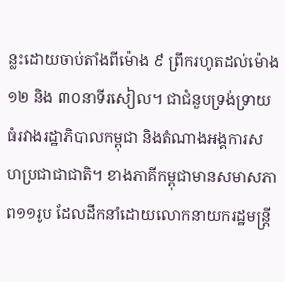ន្លះដោយចាប់តាំងពីម៉ោង ៩ ព្រឹករហូតដល់ម៉ោង ១២ និង ៣០នាទីរសៀល។ ជាជំនួបទ្រង់ទ្រាយធំរវាងរដ្ឋាភិបាលកម្ពុជា និងតំណាងអង្គការសហប្រជាជាជាតិ។ ខាងភាគីកម្ពុជាមានសមាសភាព១១រូប ដែលដឹកនាំដោយលោកនាយករដ្ឋមន្ត្រី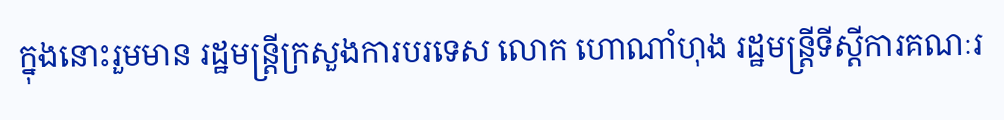ក្នុងនោះរួមមាន រដ្ឋមន្ត្រីក្រសួងការបរទេស លោក ហោណាំហុង រដ្ឋមន្ត្រីទីស្តីការគណៈរ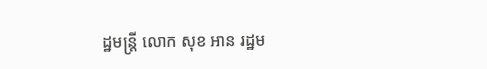ដ្ឋមន្ត្រី លោក សុខ អាន រដ្ឋម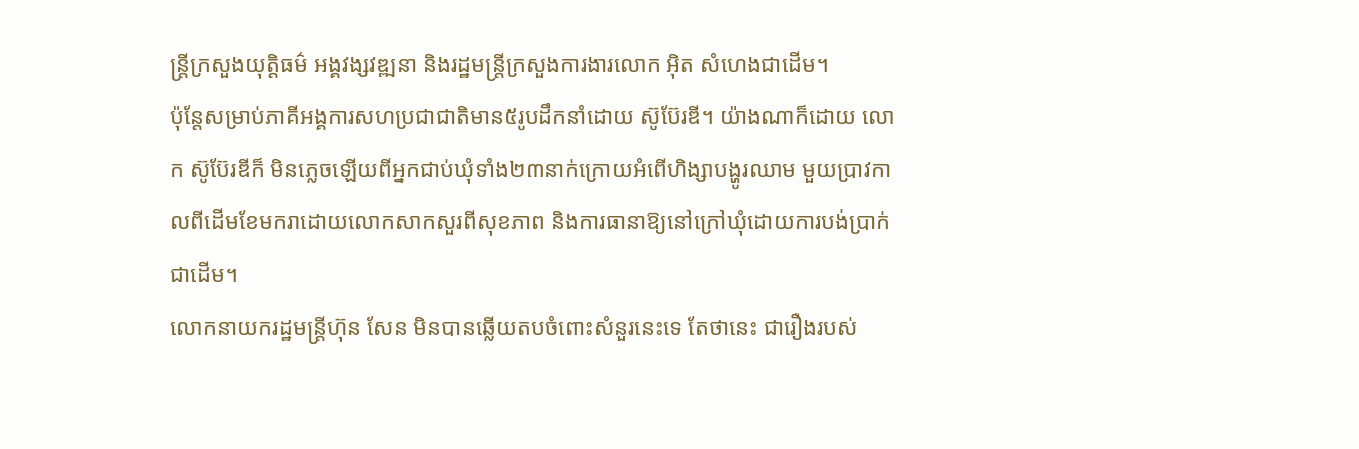ន្ត្រីក្រសួងយុត្តិធម៌ អង្គវង្សវឌ្ឍនា និងរដ្ឋមន្ត្រីក្រសួងការងារលោក អ៊ិត សំហេងជាដើម។
ប៉ុន្តែសម្រាប់ភាគីអង្គការសហប្រជាជាតិមាន៥រូបដឹកនាំដោយ ស៊ូប៊ែរឌី។ យ៉ាងណាក៏ដោយ លោក ស៊ូប៊ែរឌីក៏ មិនភ្លេចឡើយពីអ្នកជាប់ឃុំទាំង២៣នាក់ក្រោយអំពើហិង្សាបង្ហូរឈាម មួយប្រាវកាលពីដើមខែមករាដោយលោកសាកសួរពីសុខភាព និងការធានាឱ្យនៅក្រៅឃុំដោយការបង់ប្រាក់ជាដើម។
លោកនាយករដ្ឋមន្ត្រីហ៊ុន សែន មិនបានឆ្លើយតបចំពោះសំនួរនេះទេ តែថានេះ ជារឿងរបស់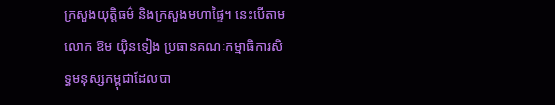ក្រសួងយុត្តិធម៌ និងក្រសួងមហាផ្ទៃ។ នេះបើតាមលោក ឱម យ៉ិនទៀង ប្រធានគណៈកម្មាធិការសិទ្ធមនុស្សកម្ពុជាដែលបា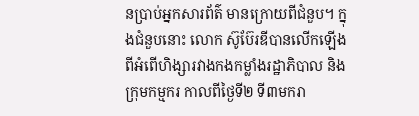នប្រាប់អ្នកសារព័ត៌ មានក្រោយពីជំនួប។ ក្នុងជំនួបនោះ លោក ស៊ូប៊ែរឌីបានលើកឡើងពីអំពើហិង្សារវាងកងកម្លាំងរដ្ឋាភិបាល និងក្រុមកម្មករ កាលពីថ្ងៃទី២ ទី៣មករា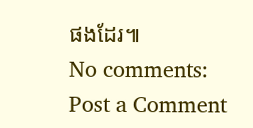ផងដែរ៕
No comments:
Post a Comment